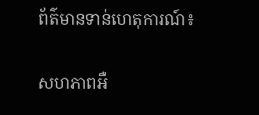ព័ត៌មានទាន់ហេតុការណ៍៖

សហភាពអឺ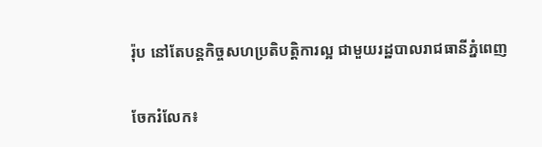រ៉ុប នៅតែបន្ដកិច្ចសហប្រតិបត្ដិការល្អ ជាមួយរដ្ឋបាលរាជធានីភ្នំពេញ

ចែករំលែក៖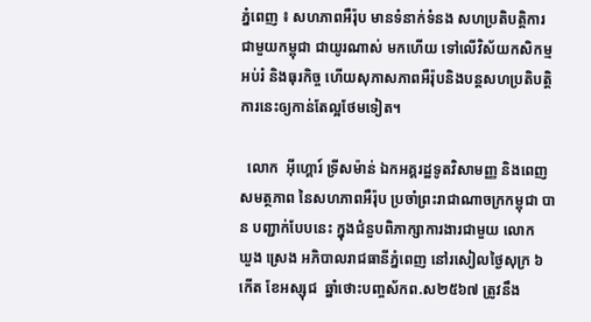ភ្នំពេញ ៖ សហភាពអឺរ៉ុប មានទំនាក់ទំនង សហប្រតិបត្តិការជាមួយកម្ពុជា ជាយូរណាស់ មកហើយ ទៅលើវិស័យកសិកម្ម អប់រំ និងធុរកិច្ច ហើយសុភាសភាពអឺរ៉ុបនិងបន្តសហប្រតិបត្តិការនេះឲ្យកាន់តែល្អថែមទៀត។

  លោក  អុីហ្គោរ៍ ទ្រីសម៉ាន់ ឯកអគ្គរដ្ឋទូតវិសាមញ្ញ និងពេញសមត្ថភាព នៃសហភាពអឺរ៉ុប ប្រចាំព្រះរាជាណាចក្រកម្ពុជា បាន បញ្ជាក់បែបនេះ ក្នុងជំនួបពិភាក្សាការងារជាមួយ លោក  ឃួង ស្រេង អភិបាលរាជធានីភ្នំពេញ នៅរសៀលថ្ងៃសុក្រ ៦កើត ខែអស្សុជ  ឆ្នាំថោះបញ្ចស័កព.ស២៥៦៧ ត្រូវនឹង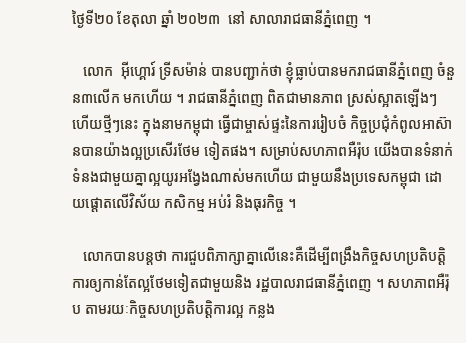ថ្ងៃទី២០ ខែតុលា ឆ្នាំ ២០២៣  នៅ សាលារាជធានីភ្នំពេញ ។

   លោក  អុីហ្គោរ៍ ទ្រីសម៉ាន់ បានបញ្ជាក់ថា ខ្ញុំធ្លាប់បានមករាជធានីភ្នំពេញ ចំនួន៣លើក មកហើយ ។ រាជធានីភ្នំពេញ ពិតជាមានភាព ស្រស់ស្អាតឡើងៗ ហើយថ្មីៗនេះ ក្នុងនាមកម្ពុជា ធ្វើជាម្ចាស់ផ្ទះនៃការរៀបចំ កិច្ចប្រជុំកំពូលអាស៊ានបានយ៉ាងល្អប្រសើរថែម ទៀតផង។ សម្រាប់សហភាពអឺរ៉ុប យើងបានទំនាក់ទំនងជាមួយគ្នាល្អយូរអង្វែងណាស់មកហើយ ជាមួយនឹងប្រទេសកម្ពុជា ដោយផ្តោតលើវិស័យ កសិកម្ម អប់រំ និងធុរកិច្ច ។

   លោកបានបន្តថា ការជួបពិភាក្សាគ្នាលើនេះគឺដើម្បីពង្រឹងកិច្ចសហប្រតិបត្តិការឲ្យកាន់តែល្អថែមទៀតជាមួយនិង រដ្ឋបាលរាជធានីភ្នំពេញ ។ សហភាពអឺរ៉ុប តាមរយៈកិច្ចសហប្រតិបត្តិការល្អ កន្លង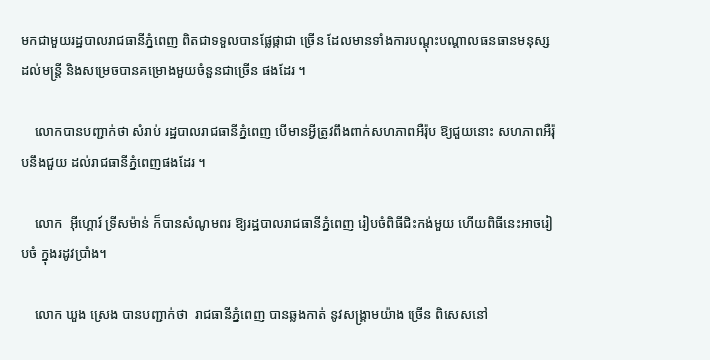មកជាមួយរដ្ឋបាលរាជធានីភ្នំពេញ ពិតជាទទួលបានផ្លែផ្កាជា ច្រើន ដែលមានទាំងការបណ្ដុះបណ្ដាលធនធានមនុស្ស ដល់មន្ត្រី និងសម្រេចបានគម្រោងមួយចំនួនជាច្រើន ផងដែរ ។

    លោកបានបញ្ជាក់ថា សំរាប់ រដ្ឋបាលរាជធានីភ្នំពេញ បើមានអ្វីត្រូវពឹងពាក់សហភាពអឺរ៉ុប ឱ្យជួយនោះ សហភាពអឺរ៉ុបនឹងជួយ ដល់រាជធានីភ្នំពេញផងដែរ ។

    លោក  អុីហ្គោរ៍ ទ្រីសម៉ាន់ ក៏បានសំណូមពរ ឱ្យរដ្ឋបាលរាជធានីភ្នំពេញ រៀបចំពិធីជិះកង់មួយ ហើយពិធីនេះអាចរៀបចំ ក្នុងរដូវប្រាំង។

    លោក ឃួង ស្រេង បានបញ្ជាក់ថា  រាជធានីភ្នំពេញ បានឆ្លងកាត់ នូវសង្គ្រាមយ៉ាង ច្រើន ពិសេសនៅ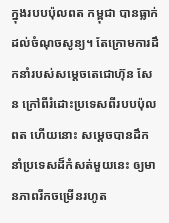ក្នុងរបបប៉ុលពត កម្ពុជា បានធ្លាក់ដល់ចំណុចសូន្យ។ តែក្រោមការដឹកនាំរបស់សម្ដេចតេជោហ៊ុន សែន ក្រៅពីរំដោះប្រទេសពីរបបប៉ុលពត ហើយនោះ សម្ដេចបានដឹកនាំប្រទេសដ៏កំសត់មួយនេះ ឲ្យមានភាពរីកចម្រើនរហូត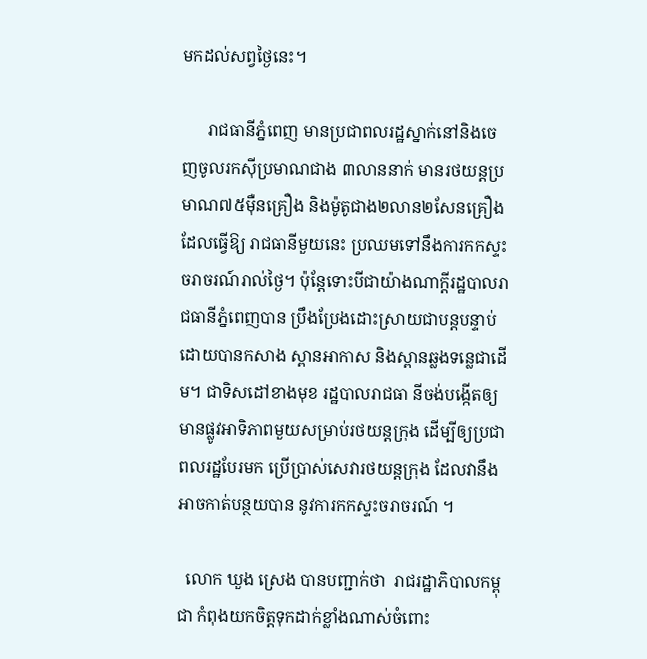មកដល់សព្វថ្ងៃនេះ។

      រាជធានីភ្នំពេញ មានប្រជាពលរដ្ឋស្នាក់នៅនិងចេញចូលរកស៊ីប្រមាណជាង ៣លាននាក់ មានរថយន្តប្រមាណ៧៥ម៉ឺនគ្រឿង និងម៉ូតូជាង២លាន២សែនគ្រឿង ដែលធ្វើឱ្យ រាជធានីមួយនេះ ប្រឈមទៅនឹងការកកស្ទះចរាចរណ៍រាល់ថ្ងៃ។ ប៉ុន្តែទោះបីជាយ៉ាងណាក្តីរដ្ឋបាលរាជធានីភ្នំពេញបាន ប្រឹងប្រែងដោះស្រាយជាបន្តបន្ទាប់ ដោយបានកសាង ស្ពានអាកាស និងស្ពានឆ្លងទន្លេជាដើម។ ជាទិសដៅខាងមុខ រដ្ឋបាលរាជធា នីចង់បង្កើតឲ្យមានផ្លូវអាទិភាពមួយសម្រាប់រថយន្តក្រុង ដើម្បីឲ្យប្រជាពលរដ្ឋបែរមក ប្រើប្រាស់សេវារថយន្តក្រុង ដែលវានឹងអាចកាត់បន្ថយបាន នូវការកកស្ទះចរាចរណ៍ ។

  លោក ឃួង ស្រេង បានបញ្ជាក់ថា  រាជរដ្ឋាភិបាលកម្ពុជា កំពុងយកចិត្តទុកដាក់ខ្លាំងណាស់ចំពោះ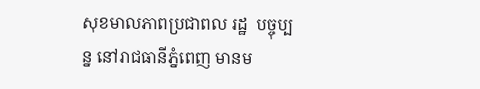សុខមាលភាពប្រជាពល រដ្ឋ  បច្ចុប្បន្ន នៅរាជធានីភ្នំពេញ មានម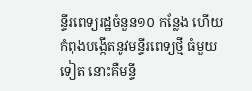ន្ទីរពេទ្យរដ្ឋចំនួន១០ កន្លែង ហើយ កំពុងបង្កើតនូវមន្ទីរពេទ្យថ្មី ធំមួយទៀត នោះគឺមន្ទី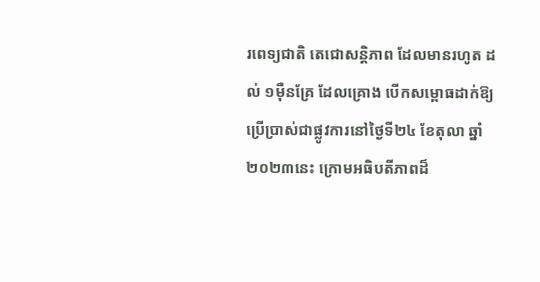រពេទ្យជាតិ តេជោសន្តិភាព ដែលមានរហូត ដល់ ១ម៉ឺនគ្រែ ដែលគ្រោង បើកសម្ពោធដាក់ឱ្យ ប្រើប្រាស់ជាផ្លូវការនៅថ្ងៃទី២៤ ខែតុលា ឆ្នាំ២០២៣នេះ ក្រោមអធិបតីភាពដ៏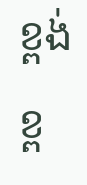ខ្ពង់ខ្ព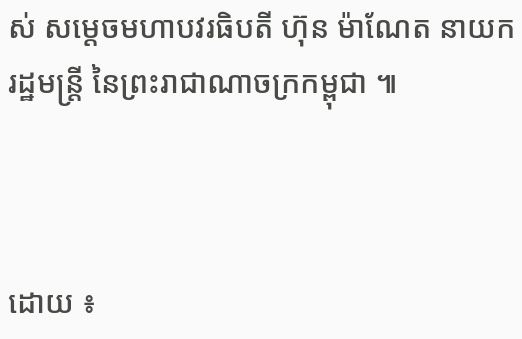ស់ សម្តេចមហាបវរធិបតី ហ៊ុន ម៉ាណែត នាយក រដ្ឋមន្ត្រី នៃព្រះរាជាណាចក្រកម្ពុជា ៕



ដោយ ៖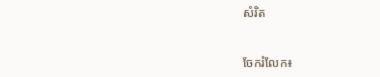សំរិត


ចែករំលែក៖